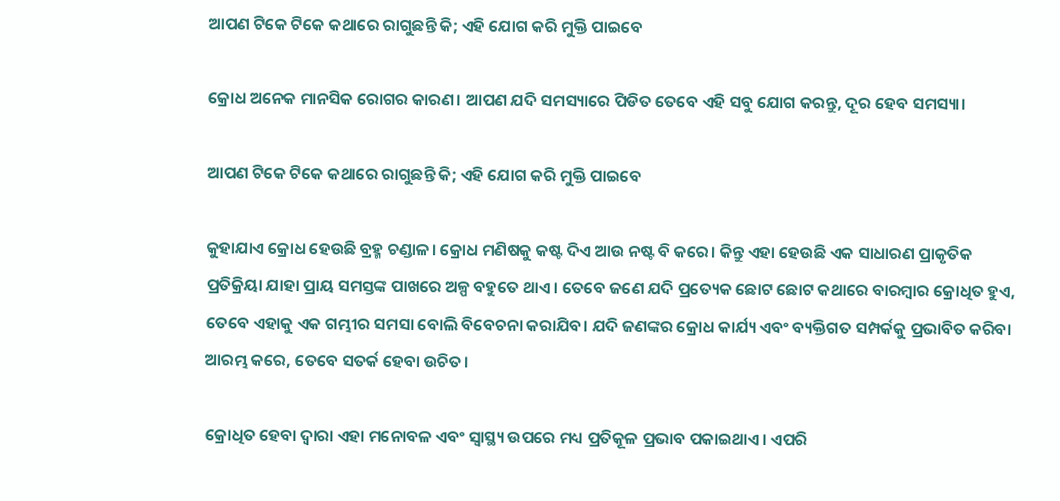ଆପଣ ଟିକେ ଟିକେ କଥାରେ ରାଗୁଛନ୍ତି କି; ଏହି ଯୋଗ କରି ମୁକ୍ତି ପାଇବେ

କ୍ରୋଧ ଅନେକ ମାନସିକ ରୋଗର କାରଣ। ଆପଣ ଯଦି ସମସ୍ୟାରେ ପିଡିତ ତେବେ ଏହି ସବୁ ଯୋଗ କରନ୍ତୁ, ଦୂର ହେବ ସମସ୍ୟା।

ଆପଣ ଟିକେ ଟିକେ କଥାରେ ରାଗୁଛନ୍ତି କି; ଏହି ଯୋଗ କରି ମୁକ୍ତି ପାଇବେ

କୁହାଯାଏ କ୍ରୋଧ ହେଉଛି ବ୍ରହ୍ମ ଚଣ୍ଡାଳ। କ୍ରୋଧ ମଣିଷକୁ କଷ୍ଟ ଦିଏ ଆଉ ନଷ୍ଟ ବି କରେ। କିନ୍ତୁ ଏହା ହେଉଛି ଏକ ସାଧାରଣ ପ୍ରାକୃତିକ ପ୍ରତିକ୍ରିୟା ଯାହା ପ୍ରାୟ ସମସ୍ତଙ୍କ ପାଖରେ ଅଳ୍ପ ବହୁତେ ଥାଏ। ତେବେ ଜଣେ ଯଦି ପ୍ରତ୍ୟେକ ଛୋଟ ଛୋଟ କଥାରେ ବାରମ୍ବାର କ୍ରୋଧିତ ହୁଏ, ତେବେ ଏହାକୁ ଏକ ଗମ୍ଭୀର ସମସା ବୋଲି ବିବେଚନା କରାଯିବ। ଯଦି ଜଣଙ୍କର କ୍ରୋଧ କାର୍ଯ୍ୟ ଏବଂ ବ୍ୟକ୍ତିଗତ ସମ୍ପର୍କକୁ ପ୍ରଭାବିତ କରିବା ଆରମ୍ଭ କରେ, ତେବେ ସତର୍କ ହେବା ଉଚିତ।

କ୍ରୋଧିତ ହେବା ଦ୍ୱାରା ଏହା ମନୋବଳ ଏବଂ ସ୍ୱାସ୍ଥ୍ୟ ଉପରେ ମଧ୍ୟ ପ୍ରତିକୂଳ ପ୍ରଭାବ ପକାଇଥାଏ। ଏପରି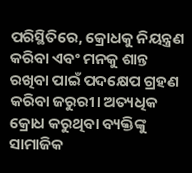ପରିସ୍ଥିତିରେ, କ୍ରୋଧକୁ ନିୟନ୍ତ୍ରଣ କରିବା ଏବଂ ମନକୁ ଶାନ୍ତ ରଖିବା ପାଇଁ ପଦକ୍ଷେପ ଗ୍ରହଣ କରିବା ଜରୁରୀ। ଅତ୍ୟଧିକ କ୍ରୋଧ କରୁଥିବା ବ୍ୟକ୍ତିଙ୍କୁ ସାମାଜିକ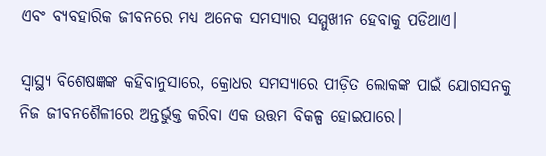ଏବଂ ବ୍ୟବହାରିକ ଜୀବନରେ ମଧ୍ୟ ଅନେକ ସମସ୍ୟାର ସମ୍ମୁଖୀନ ହେବାକୁ ପଡିଥାଏ।

ସ୍ୱାସ୍ଥ୍ୟ ବିଶେଷଜ୍ଞଙ୍କ କହିବାନୁସାରେ, କ୍ରୋଧର ସମସ୍ୟାରେ ପୀଡ଼ିତ ଲୋକଙ୍କ ପାଇଁ ଯୋଗସନକୁ ନିଜ ଜୀବନଶୈଳୀରେ ଅନ୍ତର୍ଭୁକ୍ତ କରିବା ଏକ ଉତ୍ତମ ବିକଳ୍ପ ହୋଇପାରେ।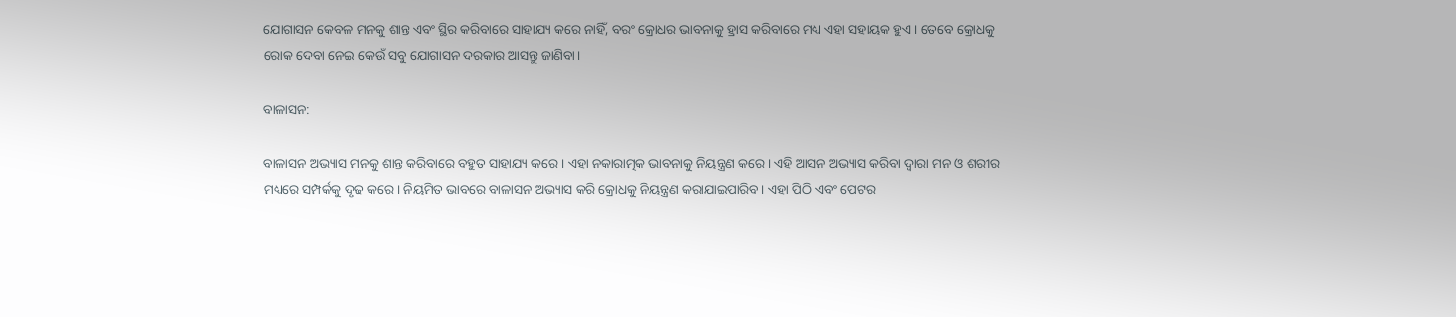ଯୋଗାସନ କେବଳ ମନକୁ ଶାନ୍ତ ଏବଂ ସ୍ଥିର କରିବାରେ ସାହାଯ୍ୟ କରେ ନାହିଁ, ବରଂ କ୍ରୋଧର ଭାବନାକୁ ହ୍ରାସ କରିବାରେ ମଧ୍ୟ ଏହା ସହାୟକ ହୁଏ। ତେବେ କ୍ରୋଧକୁ ରୋକ ଦେବା ନେଇ କେଉଁ ସବୁ ଯୋଗାସନ ଦରକାର ଆସନ୍ତୁ ଜାଣିବା।

ବାଳାସନ:

ବାଳାସନ ଅଭ୍ୟାସ ମନକୁ ଶାନ୍ତ କରିବାରେ ବହୁତ ସାହାଯ୍ୟ କରେ। ଏହା ନକାରାତ୍ମକ ଭାବନାକୁ ନିୟନ୍ତ୍ରଣ କରେ। ଏହି ଆସନ ଅଭ୍ୟାସ କରିବା ଦ୍ୱାରା ମନ ଓ ଶରୀର ମଧ୍ୟରେ ସମ୍ପର୍କକୁ ଦୃଢ କରେ। ନିୟମିତ ଭାବରେ ବାଳାସନ ଅଭ୍ୟାସ କରି କ୍ରୋଧକୁ ନିୟନ୍ତ୍ରଣ କରାଯାଇପାରିବ। ଏହା ପିଠି ଏବଂ ପେଟର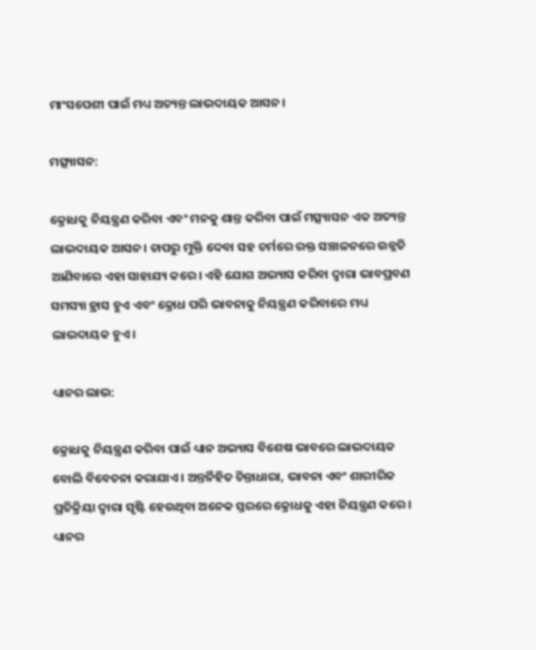ମାଂସପେଶୀ ପାଇଁ ମଧ୍ୟ ଅତ୍ୟନ୍ତ ଲାଭଦାୟକ ଆସନ।

ମତ୍ସ୍ୟାସନ:

କ୍ରୋଧକୁ ନିୟନ୍ତ୍ରଣ କରିବା ଏବଂ ମନକୁ ଶାନ୍ତ କରିବା ପାଇଁ ମତ୍ସ୍ୟାସନ ଏକ ଅତ୍ୟନ୍ତ ଲାଭଦାୟକ ଆସନ। ଚାପରୁ ମୁକ୍ତି ଦେବା ସହ ଚର୍ମରେ ରକ୍ତ ସଞ୍ଚାଳନରେ ଉନ୍ନତି ଆଣିବାରେ ଏହା ସାହାଯ୍ୟ କରେ। ଏହି ଯୋଗ ଅଭ୍ୟାସ କରିବା ଦ୍ୱାରା ଭାବପ୍ରବଣ ସମସ୍ୟା ହ୍ରାସ ହୁଏ ଏବଂ କ୍ରୋଧ ପରି ଭାବନାକୁ ନିୟନ୍ତ୍ରଣ କରିବାରେ ମଧ୍ୟ ଲାଭଦାୟକ ହୁଏ।

ଧ୍ୟାନର ଲାଭ:

କ୍ରୋଧକୁ ନିୟନ୍ତ୍ରଣ କରିବା ପାଇଁ ଧ୍ୟାନ ଅଭ୍ୟାସ ବିଶେଷ ଭାବରେ ଲାଭଦାୟକ ବୋଲି ବିବେଚନା କରାଯାଏ। ଅନ୍ତର୍ନିହିତ ଚିନ୍ତାଧାରା, ଭାବନା ଏବଂ ଶାରୀରିକ ପ୍ରତିକ୍ରିୟା ଦ୍ୱାରା ସୃଷ୍ଟି ହେଉଥିବା ଅନେକ ସ୍ତରରେ କ୍ରୋଧକୁ ଏହା ନିୟନ୍ତ୍ରଣ କରେ। ଧ୍ୟାନର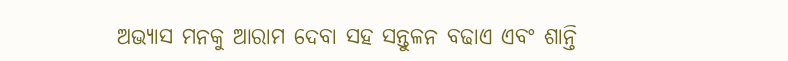ଅଭ୍ୟାସ ମନକୁ ଆରାମ ଦେବା ସହ ସନ୍ତୁଳନ ବଢାଏ ଏବଂ ଶାନ୍ତି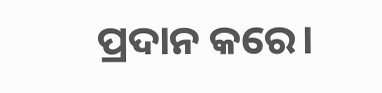ପ୍ରଦାନ କରେ।